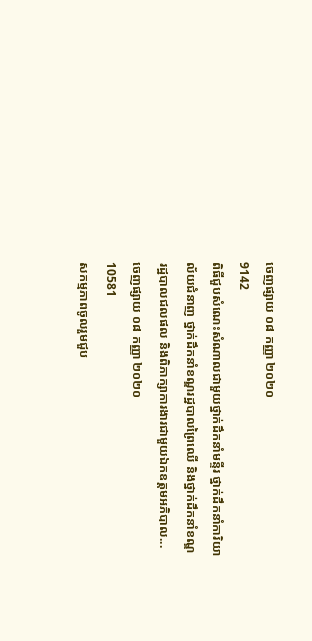ចេញផ្សាយ ០៨ កញ្ញា ២០២០
9142
ពិធីជួបសំណេះសំណាលជាមួយថ្នាក់ដឹកនាំមន្ទីរ ថ្នាក់ដឹកនាំការិយាល័យជំនាញ ថ្នាក់ដឹកនាំខណ្ឌរដ្ឋបាលព្រៃឈើ និងថ្នាក់ដឹកនាំខណ្ឌរដ្ឋបាលជលផល និងពិភាក្សាការងារជាមួយឯកឧត្តមអភិបាល...
ចេញផ្សាយ ០៨ កញ្ញា ២០២០
10581
សកម្មភាពចូលរួមជួប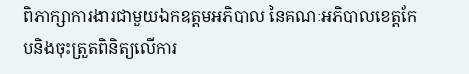ពិភាក្សាការងារជាមួយឯកឧត្តមអភិបាល នៃគណៈអភិបាលខេត្តកែបនិងចុះត្រួតពិនិត្យលើការ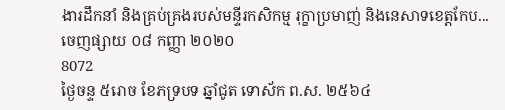ងារដឹកនាំ និងគ្រប់គ្រងរបស់មន្ទីរកសិកម្ម រុក្ខាប្រមាញ់ និងនេសាទខេត្តកែប...
ចេញផ្សាយ ០៨ កញ្ញា ២០២០
8072
ថ្ងៃចន្ទ ៥រោច ខែភទ្របទ ឆ្នាំជូត ទោស័ក ព.ស. ២៥៦៤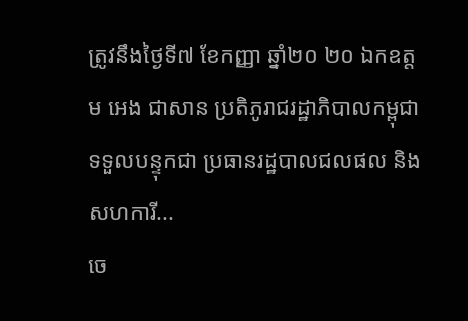ត្រូវនឹងថ្ងៃទី៧ ខែកញ្ញា ឆ្នាំ២០ ២០ ឯកឧត្តម អេង ជាសាន ប្រតិភូរាជរដ្ឋាភិបាលកម្ពុជា ទទួលបន្ទុកជា ប្រធានរដ្ឋបាលជលផល និងសហការី...
ចេ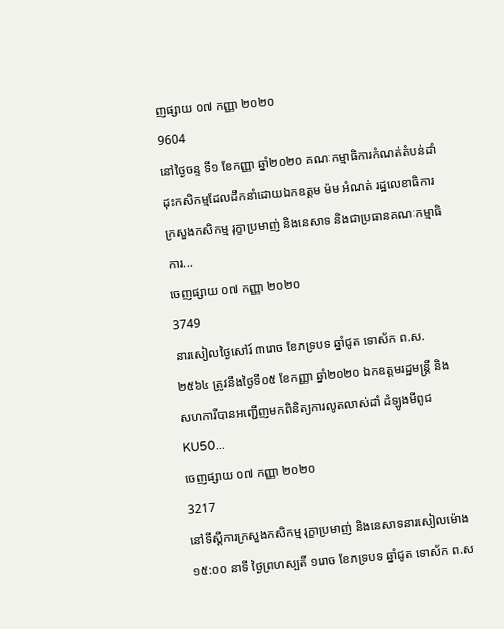ញផ្សាយ ០៧ កញ្ញា ២០២០
9604
នៅថ្ងៃចន្ទ ទី១ ខែកញ្ញា ឆ្នាំ២០២០ គណៈកម្មាធិការកំណត់តំបន់ដាំដុះកសិកម្មដែលដឹកនាំដោយឯកឧត្តម ម៉ម អំណត់ រដ្ឋលេខាធិការក្រសួងកសិកម្ម រុក្ខាប្រមាញ់ និងនេសាទ និងជាប្រធានគណៈកម្មាធិការ...
ចេញផ្សាយ ០៧ កញ្ញា ២០២០
3749
នារសៀលថ្ងៃសៅរ៍ ៣រោច ខែភទ្របទ ឆ្នាំជូត ទោស័ក ព.ស. ២៥៦៤ ត្រូវនឹងថ្ងៃទី០៥ ខែកញ្ញា ឆ្នាំ២០២០ ឯកឧត្តមរដ្ឋមន្រ្តី និងសហការីបានអញ្ជើញមកពិនិត្យការលូតលាស់ដាំ ដំឡូងមីពូជ KU50...
ចេញផ្សាយ ០៧ កញ្ញា ២០២០
3217
នៅទីស្តីការក្រសួងកសិកម្ម រុក្ខាប្រមាញ់ និងនេសាទនារសៀលម៉ោង ១៥:០០ នាទី ថ្ងៃព្រហស្បតិ៍ ១រោច ខែភទ្របទ ឆ្នាំជូត ទោស័ក ព.ស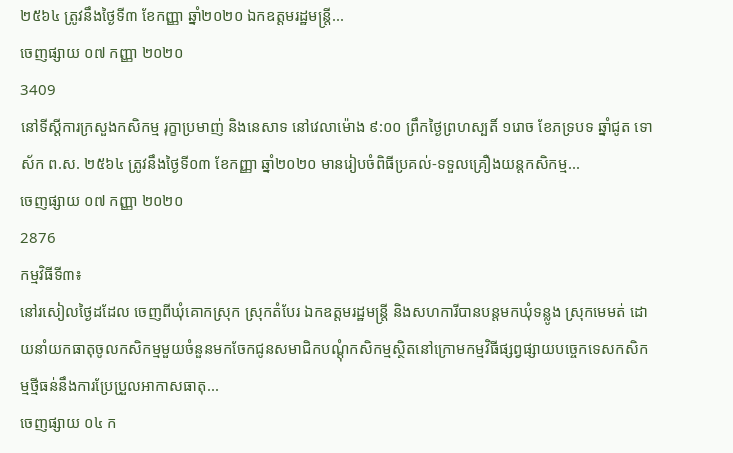២៥៦៤ ត្រូវនឹងថ្ងៃទី៣ ខែកញ្ញា ឆ្នាំ២០២០ ឯកឧត្តមរដ្ឋមន្ត្រី...
ចេញផ្សាយ ០៧ កញ្ញា ២០២០
3409
នៅទីស្តីការក្រសួងកសិកម្ម រុក្ខាប្រមាញ់ និងនេសាទ នៅវេលាម៉ោង ៩:០០ ព្រឹកថ្ងៃព្រហស្បតិ៍ ១រោច ខែភទ្របទ ឆ្នាំជូត ទោស័ក ព.ស. ២៥៦៤ ត្រូវនឹងថ្ងៃទី០៣ ខែកញ្ញា ឆ្នាំ២០២០ មានរៀបចំពិធីប្រគល់-ទទួលគ្រឿងយន្តកសិកម្ម...
ចេញផ្សាយ ០៧ កញ្ញា ២០២០
2876
កម្មវិធីទី៣៖
នៅរសៀលថ្ងៃដដែល ចេញពីឃុំគោកស្រុក ស្រុកតំបែរ ឯកឧត្តមរដ្ឋមន្ត្រី និងសហការីបានបន្តមកឃុំទន្លូង ស្រុកមេមត់ ដោយនាំយកធាតុចូលកសិកម្មមួយចំនួនមកចែកជូនសមាជិកបណ្តុំកសិកម្មស្ថិតនៅក្រោមកម្មវិធីផ្សព្វផ្សាយបច្ចេកទេសកសិកម្មថ្មីធន់នឹងការប្រែប្រួលអាកាសធាតុ...
ចេញផ្សាយ ០៤ ក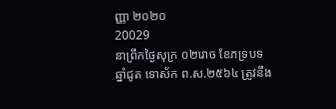ញ្ញា ២០២០
20029
នាព្រឹកថ្ងៃសុក្រ ០២រោច ខែភទ្របទ ឆ្នាំជូត ទោស័ក ព.ស.២៥៦៤ ត្រូវនឹង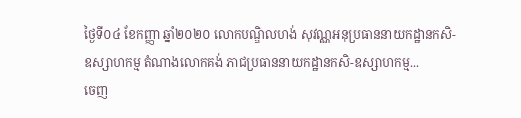ថ្ងៃទី០៤ ខែកញ្ញា ឆ្នាំ២០២០ លោកបណ្ឌិលហង់ សុវណ្ណអនុប្រធាននាយកដ្ឋានកសិ-ឧស្សាហកម្ម តំណាងលោកគង់ ភាជប្រធាននាយកដ្ឋានកសិ-ឧស្សាហកម្ម...
ចេញ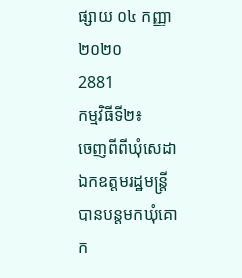ផ្សាយ ០៤ កញ្ញា ២០២០
2881
កម្មវិធីទី២៖
ចេញពីពីឃុំសេដា ឯកឧត្តមរដ្ឋមន្ត្រីបានបន្តមកឃុំគោក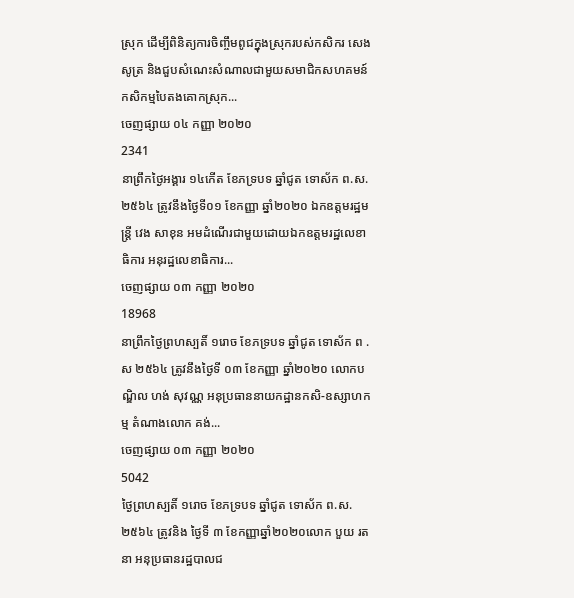ស្រុក ដើម្បីពិនិត្យការចិញ្ចឹមពូជក្នុងស្រុករបស់កសិករ សេង សូត្រ និងជួបសំណេះសំណាលជាមួយសមាជិកសហគមន៍កសិកម្មបៃតងគោកស្រុក...
ចេញផ្សាយ ០៤ កញ្ញា ២០២០
2341
នាព្រឹកថ្ងៃអង្គារ ១៤កើត ខែភទ្របទ ឆ្នាំជូត ទោស័ក ព.ស. ២៥៦៤ ត្រូវនឹងថ្ងៃទី០១ ខែកញ្ញា ឆ្នាំ២០២០ ឯកឧត្តមរដ្ឋមន្រ្តី វេង សាខុន អមដំណើរជាមួយដោយឯកឧត្តមរដ្ឋលេខា ធិការ អនុរដ្ឋលេខាធិការ...
ចេញផ្សាយ ០៣ កញ្ញា ២០២០
18968
នាព្រឹកថ្ងៃព្រហស្បតិ៍ ១រោច ខែភទ្របទ ឆ្នាំជូត ទោស័ក ព .ស ២៥៦៤ ត្រូវនឹងថ្ងៃទី ០៣ ខែកញ្ញា ឆ្នាំ២០២០ លោកបណ្ឌិល ហង់ សុវណ្ណ អនុប្រធាននាយកដ្ឋានកសិ-ឧស្សាហកម្ម តំណាងលោក គង់...
ចេញផ្សាយ ០៣ កញ្ញា ២០២០
5042
ថ្ងៃព្រហស្បតិ៍ ១រោច ខែភទ្របទ ឆ្នាំជូត ទោស័ក ព.ស.២៥៦៤ ត្រូវនិង ថ្ងៃទី ៣ ខែកញ្ញាឆ្នាំ២០២០លោក បួយ រតនា អនុប្រធានរដ្ឋបាលជ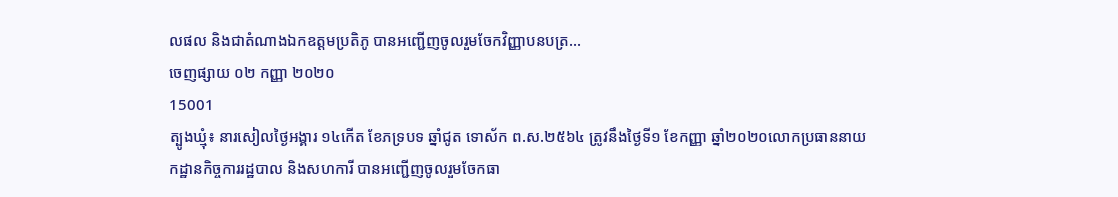លផល និងជាតំណាងឯកឧត្ដមប្រតិភូ បានអញ្ជើញចូលរួមចែកវិញ្ញាបនបត្រ...
ចេញផ្សាយ ០២ កញ្ញា ២០២០
15001
ត្បូងឃ្មុំ៖ នារសៀលថ្ងៃអង្គារ ១៤កើត ខែភទ្របទ ឆ្នាំជូត ទោស័ក ព.ស.២៥៦៤ ត្រូវនឹងថ្ងៃទី១ ខែកញ្ញា ឆ្នាំ២០២០លោកប្រធាននាយកដ្ឋានកិច្ចការរដ្ឋបាល និងសហការី បានអញ្ជើញចូលរួមចែកធា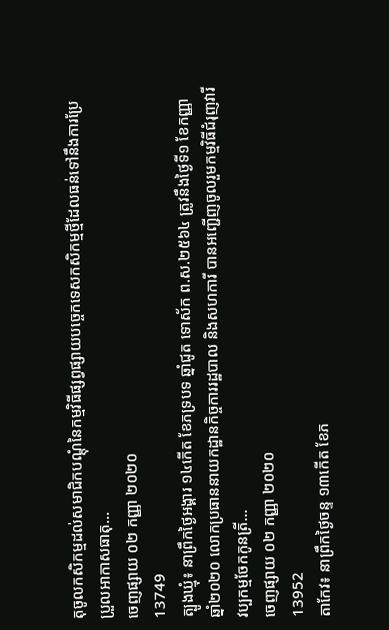តុចូលកសិកម្មដល់សមាជិកបណ្តុំនៃកម្មវិធីផ្សព្វផ្សាយបច្ចេកទេសកសិកម្មថ្មីដែលធន់ទៅនឹងការប្រែប្រួលអាកាសធាតុ...
ចេញផ្សាយ ០២ កញ្ញា ២០២០
13749
ត្បូងឃ្មុំ៖ នាព្រឹកថ្ងៃអង្គារ ១៤កើត ខែភទ្របទ ឆ្នាំជូត ទោស័ក ព.ស.២៥៦៤ ត្រូវនឹងថ្ងៃទី១ ខែកញ្ញា ឆ្នាំ២០២០ លោកប្រធាននាយកដ្ឋានកិច្ចការរដ្ឋបាល និងសហការី បានអញ្ជើញចូលរួមកម្មវិធីជំរុញវារីវប្បកម្មចែកកូនត្រី...
ចេញផ្សាយ ០២ កញ្ញា ២០២០
13952
តាកែវ៖ នាព្រឹកថ្ងៃចន្ទ ១៣កើត ខែភ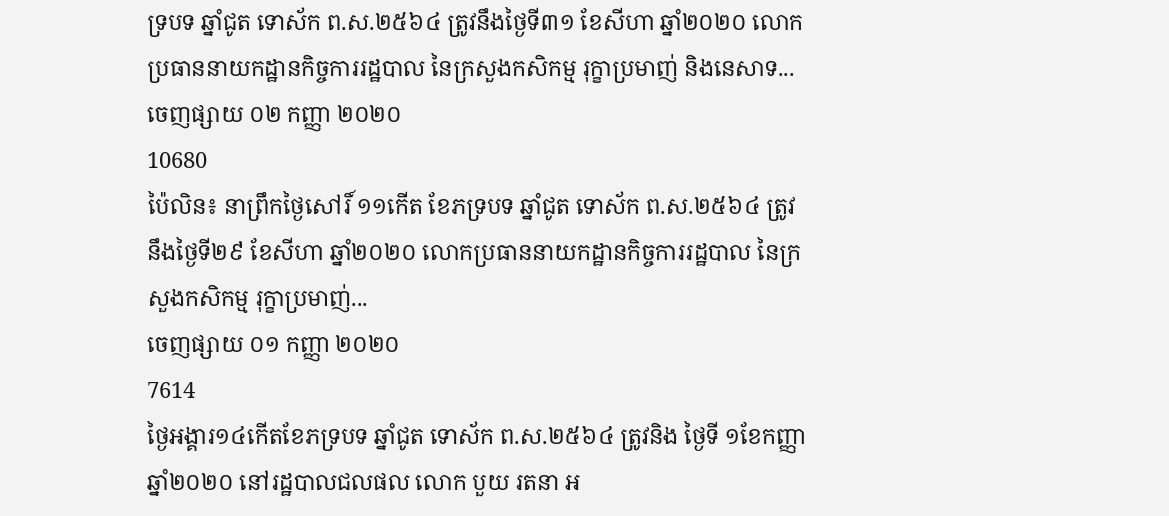ទ្របទ ឆ្នាំជូត ទោស័ក ព.ស.២៥៦៤ ត្រូវនឹងថ្ងៃទី៣១ ខែសីហា ឆ្នាំ២០២០ លោកប្រធាននាយកដ្ឋានកិច្ចការរដ្ឋបាល នៃក្រសួងកសិកម្ម រុក្ខាប្រមាញ់ និងនេសាទ...
ចេញផ្សាយ ០២ កញ្ញា ២០២០
10680
ប៉ៃលិន៖ នាព្រឹកថ្ងៃសៅរិ៍ ១១កើត ខែភទ្របទ ឆ្នាំជូត ទោស័ក ព.ស.២៥៦៤ ត្រូវនឹងថ្ងៃទី២៩ ខែសីហា ឆ្នាំ២០២០ លោកប្រធាននាយកដ្ឋានកិច្ចការរដ្ឋបាល នៃក្រសួងកសិកម្ម រុក្ខាប្រមាញ់...
ចេញផ្សាយ ០១ កញ្ញា ២០២០
7614
ថ្ងៃអង្គារ១៤កើតខែភទ្របទ ឆ្នាំជូត ទោស័ក ព.ស.២៥៦៤ ត្រូវនិង ថ្ងៃទី ១ខែកញ្ញាឆ្នាំ២០២០ នៅរដ្ឋបាលជលផល លោក បួយ រតនា អ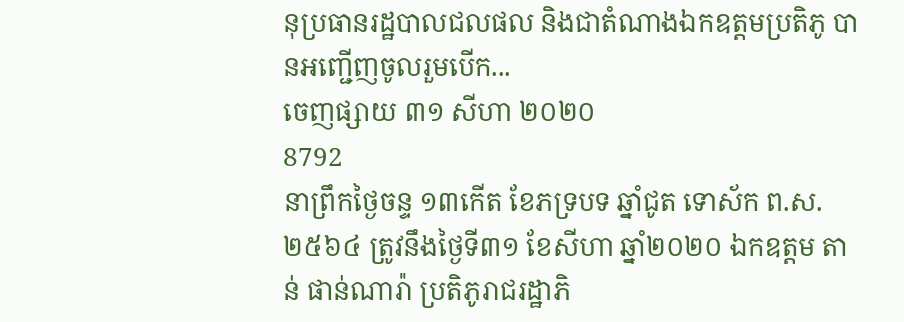នុប្រធានរដ្ឋបាលជលផល និងជាតំណាងឯកឧត្ដមប្រតិភូ បានអញ្ជើញចូលរួមបើក...
ចេញផ្សាយ ៣១ សីហា ២០២០
8792
នាព្រឹកថ្ងៃចន្ទ ១៣កើត ខែភទ្របទ ឆ្នាំជូត ទោស័ក ព.ស.២៥៦៤ ត្រូវនឹងថ្ងៃទី៣១ ខែសីហា ឆ្នាំ២០២០ ឯកឧត្តម តាន់ ផាន់ណារ៉ា ប្រតិភូរាជរដ្ឋាភិ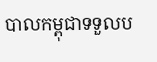បាលកម្ពុជាទទួលប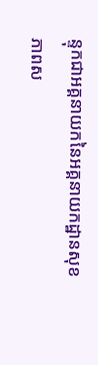ន្ទុកជាអគ្គនាយកនៃអគ្គនាយកដ្ឋានសុខភាពស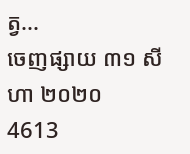ត្វ...
ចេញផ្សាយ ៣១ សីហា ២០២០
4613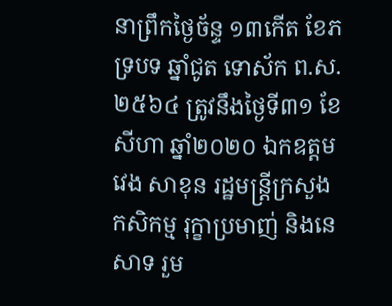នាព្រឹកថ្ងៃច័ន្ទ ១៣កើត ខែភទ្របទ ឆ្នាំជូត ទោស័ក ព.ស. ២៥៦៤ ត្រូវនឹងថ្ងៃទី៣១ ខែសីហា ឆ្នាំ២០២០ ឯកឧត្តម វេង សាខុន រដ្ឋមន្រ្តីក្រសួងកសិកម្ម រុក្ខាប្រមាញ់ និងនេសាទ រួម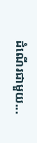ដំណើរជាមួយ...